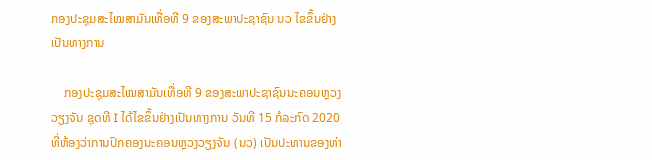ກອງປະຊຸມສະໄໝສາມັນເທື່ອທີ 9 ຂອງສະພາປະຊາຊົນ ນວ ໄຂຂຶ້ນຢ່າງເປັນທາງການ

    ກອງປະຊຸມສະໄໝສາມັນເທື່ອທີ 9 ຂອງສະພາປະຊາຊົນນະຄອນຫຼວງວຽງຈັນ ຊຸດທີ I ໄດ້ໄຂຂຶ້ນຢ່າງເປັນທາງການ ວັນທີ 15 ກໍລະກົດ 2020 ທີ່ຫ້ອງວ່າການປົກຄອງນະຄອນຫຼວງວຽງຈັນ (ນວ) ເປັນປະທານຂອງທ່າ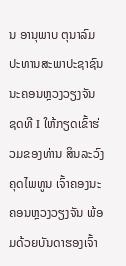ນ ອານຸພາບ ຕຸນາລົມ ປະທານສະພາປະຊາຊົນນະຄອນຫຼວງວຽງຈັນ ຊດທີ I ໃຫ້ກຽດເຂົ້າຮ່ວມຂອງທ່ານ ສິນລະວົງ ຄຸດໄພທູນ ເຈົ້າຄອງນະຄອນຫຼວງວຽງຈັນ ພ້ອມດ້ວຍບັນດາຮອງເຈົ້າ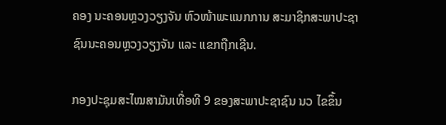ຄອງ ນະຄອນຫຼວງວຽງຈັນ ຫົວໜ້າພະແນກການ ສະມາຊິກສະພາປະຊາຊົນນະຄອນຫຼວງວຽງຈັນ ແລະ ແຂກຖືກເຊີນ.

ກອງປະຊຸມສະໄໝສາມັນເທື່ອທີ 9 ຂອງສະພາປະຊາຊົນ ນວ ໄຂຂຶ້ນ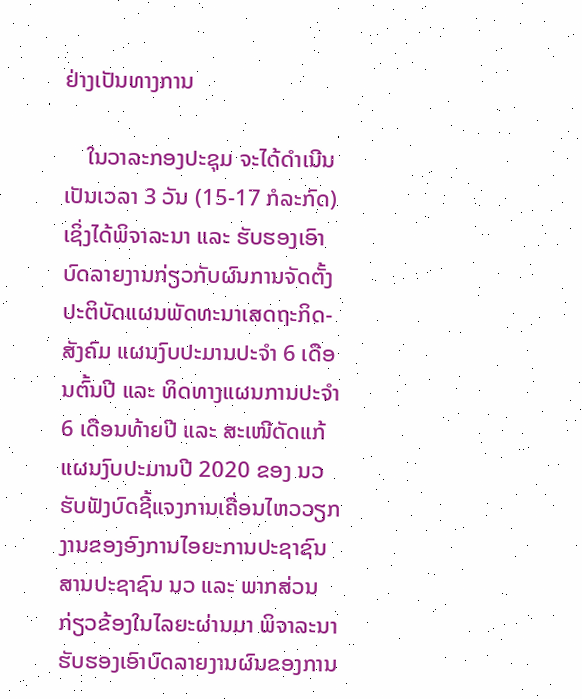ຢ່າງເປັນທາງການ

    ໃນວາລະກອງປະຊຸມ ຈະໄດ້ດໍາເນີນເປັນເວລາ 3 ວັນ (15-17 ກໍລະກົດ) ເຊິ່ງໄດ້ພິຈາລະນາ ແລະ ຮັບຮອງເອົາບົດລາຍງານກ່ຽວກັບຜົນການຈັດຕັ້ງປະຕິບັດແຜນພັດທະນາເສດຖະກິດ-ສັງຄົມ ແຜນງົບປະມານປະຈໍາ 6 ເດືອນຕົ້ນປີ ແລະ ທິດທາງແຜນການປະຈໍາ 6 ເດືອນທ້າຍປີ ແລະ ສະເໜີດັດແກ້ແຜນງົບປະມານປີ 2020 ຂອງ ນວ ຮັບຟັງບົດຊີ້ແຈງການເຄື່ອນໄຫວວຽກງານຂອງອົງການໄອຍະການປະຊາຊົນ ສານປະຊາຊົນ ນວ ແລະ ພາກສ່ວນກ່ຽວຂ້ອງໃນໄລຍະຜ່ານມາ ພິຈາລະນາຮັບຮອງເອົາບົດລາຍງານຜົນຂອງການ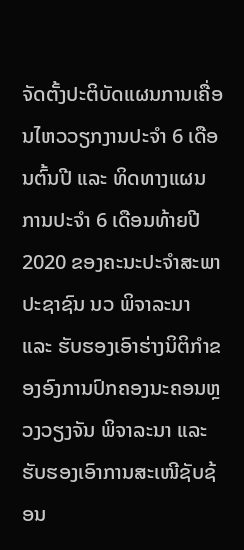ຈັດຕັ້ງປະຕິບັດແຜນການເຄື່ອນໄຫວວຽກງານປະຈໍາ 6 ເດືອນຕົ້ນປີ ແລະ ທິດທາງແຜນການປະຈໍາ 6 ເດືອນທ້າຍປີ 2020 ຂອງຄະນະປະຈໍາສະພາປະຊາຊົນ ນວ ພິຈາລະນາ ແລະ ຮັບຮອງເອົາຮ່າງນິຕິກໍາຂອງອົງການປົກຄອງນະຄອນຫຼວງວຽງຈັນ ພິຈາລະນາ ແລະ ຮັບຮອງເອົາການສະເໜີຊັບຊ້ອນ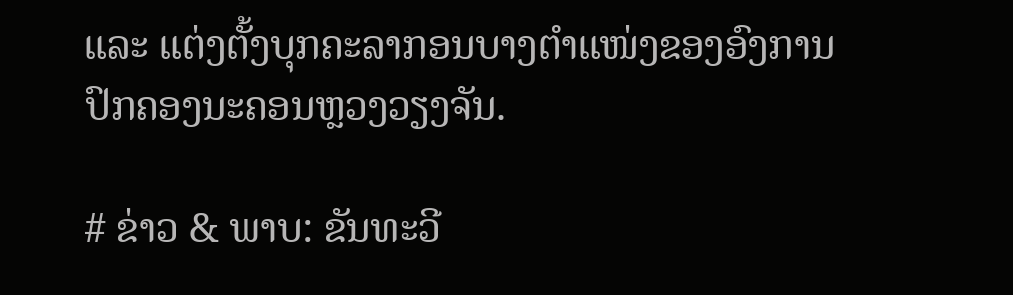ແລະ ແຕ່ງຕັ້ງບຸກຄະລາກອນບາງຕໍາແໜ່ງຂອງອົງການປົກຄອງນະຄອນຫຼວງວຽງຈັນ.

# ຂ່າວ & ພາບ: ຂັນທະວີ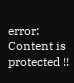error: Content is protected !!